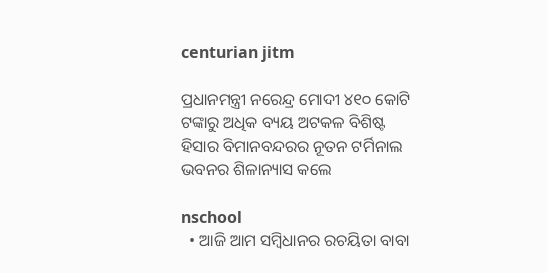centurian jitm

ପ୍ରଧାନମନ୍ତ୍ରୀ ନରେନ୍ଦ୍ର ମୋଦୀ ୪୧୦ କୋଟି ଟଙ୍କାରୁ ଅଧିକ ବ୍ୟୟ ଅଟକଳ ବିଶିଷ୍ଟ ହିସାର ବିମାନବନ୍ଦରର ନୂତନ ଟର୍ମିନାଲ ଭବନର ଶିଳାନ୍ୟାସ କଲେ

nschool
  • ଆଜି ଆମ ସମ୍ବିଧାନର ରଚୟିତା ବାବା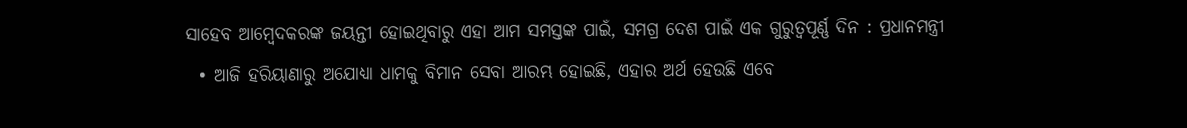ସାହେବ ଆମ୍ବେଦକରଙ୍କ ଜୟନ୍ତୀ ହୋଇଥିବାରୁ ଏହା ଆମ ସମସ୍ତଙ୍କ ପାଇଁ, ସମଗ୍ର ଦେଶ ପାଇଁ ଏକ ଗୁରୁତ୍ୱପୂର୍ଣ୍ଣ ଦିନ : ପ୍ରଧାନମନ୍ତ୍ରୀ
  • ଆଜି ହରିୟାଣାରୁ ଅଯୋଧ୍ୟା ଧାମକୁ ବିମାନ ସେବା ଆରମ୍ଭ ହୋଇଛି, ଏହାର ଅର୍ଥ ହେଉଛି ଏବେ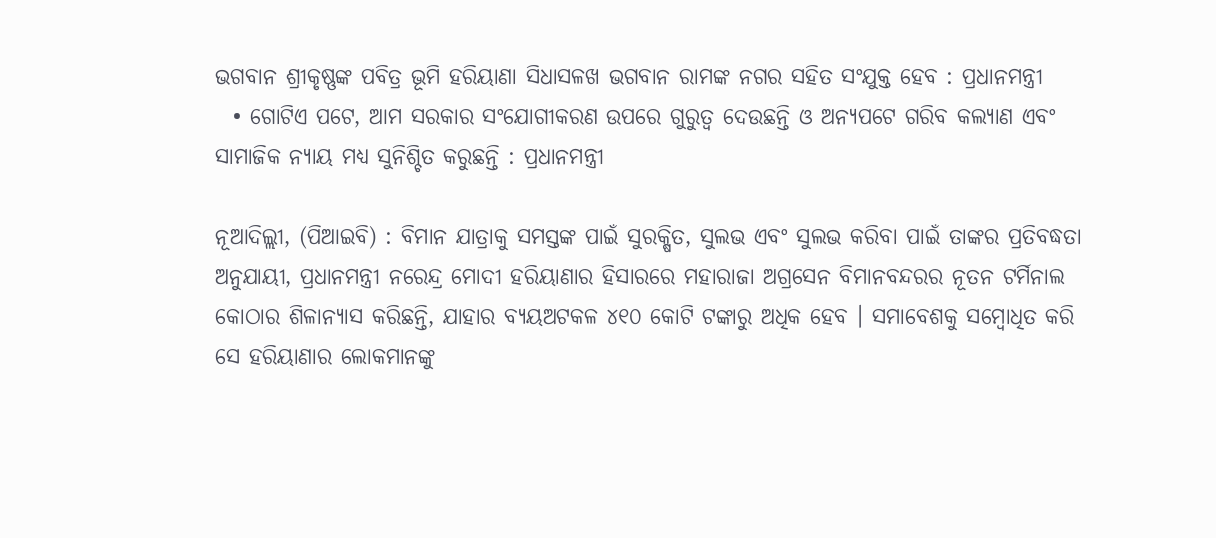ଭଗବାନ ଶ୍ରୀକୃଷ୍ଣଙ୍କ ପବିତ୍ର ଭୂମି ହରିୟାଣା ସିଧାସଳଖ ଭଗବାନ ରାମଙ୍କ ନଗର ସହିତ ସଂଯୁକ୍ତ ହେବ : ପ୍ରଧାନମନ୍ତ୍ରୀ
  • ଗୋଟିଏ ପଟେ, ଆମ ସରକାର ସଂଯୋଗୀକରଣ ଉପରେ ଗୁରୁତ୍ୱ ଦେଉଛନ୍ତି ଓ ଅନ୍ୟପଟେ ଗରିବ କଲ୍ୟାଣ ଏବଂ ସାମାଜିକ ନ୍ୟାୟ ମଧ୍ୟ ସୁନିଶ୍ଚିତ କରୁଛନ୍ତି : ପ୍ରଧାନମନ୍ତ୍ରୀ

ନୂଆଦିଲ୍ଲୀ, (ପିଆଇବି) : ବିମାନ ଯାତ୍ରାକୁ ସମସ୍ତଙ୍କ ପାଇଁ ସୁରକ୍ଷିତ, ସୁଲଭ ଏବଂ ସୁଲଭ କରିବା ପାଇଁ ତାଙ୍କର ପ୍ରତିବଦ୍ଧତା ଅନୁଯାୟୀ, ପ୍ରଧାନମନ୍ତ୍ରୀ ନରେନ୍ଦ୍ର ମୋଦୀ ହରିୟାଣାର ହିସାରରେ ମହାରାଜା ଅଗ୍ରସେନ ବିମାନବନ୍ଦରର ନୂତନ ଟର୍ମିନାଲ କୋଠାର ଶିଳାନ୍ୟାସ କରିଛନ୍ତି, ଯାହାର ବ୍ୟୟଅଟକଳ ୪୧୦ କୋଟି ଟଙ୍କାରୁ ଅଧିକ ହେବ । ସମାବେଶକୁ ସମ୍ବୋଧିତ କରି ସେ ହରିୟାଣାର ଲୋକମାନଙ୍କୁ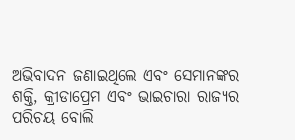ଅଭିବାଦନ ଜଣାଇଥିଲେ ଏବଂ ସେମାନଙ୍କର ଶକ୍ତି, କ୍ରୀଡାପ୍ରେମ ଏବଂ ଭାଇଚାରା ରାଜ୍ୟର ପରିଚୟ ବୋଲି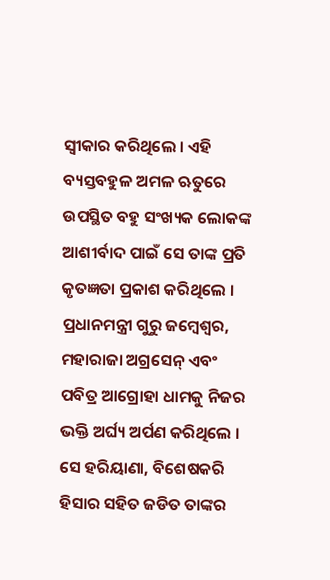ସ୍ୱୀକାର କରିଥିଲେ । ଏହି ବ୍ୟସ୍ତବହୁଳ ଅମଳ ଋତୁରେ ଉପସ୍ଥିତ ବହୁ ସଂଖ୍ୟକ ଲୋକଙ୍କ ଆଶୀର୍ବାଦ ପାଇଁ ସେ ତାଙ୍କ ପ୍ରତି କୃତଜ୍ଞତା ପ୍ରକାଶ କରିଥିଲେ । ପ୍ରଧାନମନ୍ତ୍ରୀ ଗୁରୁ ଜମ୍ବେଶ୍ୱର, ମହାରାଜା ଅଗ୍ରସେନ୍ ଏବଂ ପବିତ୍ର ଆଗ୍ରୋହା ଧାମକୁ ନିଜର ଭକ୍ତି ଅର୍ଘ୍ୟ ଅର୍ପଣ କରିଥିଲେ । ସେ ହରିୟାଣା, ବିଶେଷକରି ହିସାର ସହିତ ଜଡିତ ତାଙ୍କର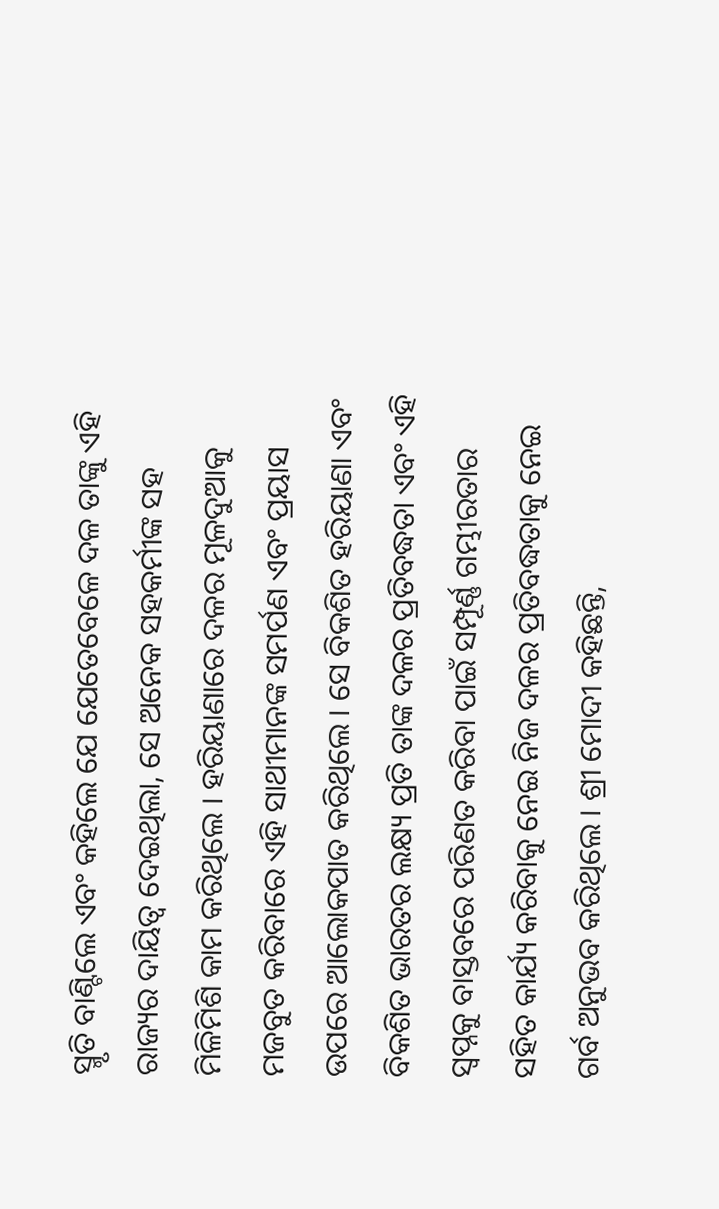ସ୍ମୃତି ବାଣ୍ଟିଲେ ଏବଂ କହିଲେ ଯେ ଯେତେବେଳେ ଦଳ ତାଙ୍କୁ ଏହି ରାଜ୍ୟର ଦାୟିତ୍ୱ ଦେଇଥିଲା, ସେ ଅନେକ ସହକର୍ମୀଙ୍କ ସହ ମିଳିମିଶି କାମ କରିଥିଲେ । ହରିୟାଣାରେ ଦଳର ମୂଳଦୁଆକୁ ମଜବୁତ କରିବାରେ ଏହି ସାଥୀମାନଙ୍କ ସମର୍ପଣ ଏବଂ ପ୍ରୟାସ ଉପରେ ଆଲୋକପାତ କରିଥିଲେ । ସେ ବିକଶିତ ହରିୟାଣା ଏବଂ ବିକଶିତ ଭାରତର ଲକ୍ଷ୍ୟ ପ୍ରତି ତାଙ୍କ ଦଳର ପ୍ରତିବଦ୍ଧତା ଏବଂ ଏହି ସ୍ୱପ୍ନକୁ ବାସ୍ତବରେ ପରିଣତ କରିବା ପାଇଁ ସମ୍ପୂର୍ଣ୍ଣ ଗମ୍ଭୀରତାର ସହିତ କାର୍ଯ୍ୟ କରିବାକୁ ନେଇ ନିଜ ଦଳର ପ୍ରତିବଦ୍ଧତାକୁ ନେଇ ଗର୍ବ ଅନୁଭବ କରିଥିଲେ । ଶ୍ରୀ ମୋଦୀ କହିଛନ୍ତି,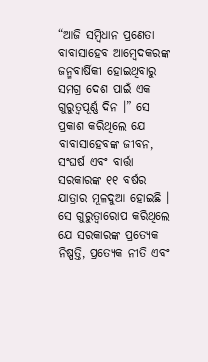“ଆଜି ସମ୍ବିଧାନ ପ୍ରଣେତା ବାବାସାହେବ ଆମ୍ବେଦକରଙ୍କ ଜନ୍ମବାର୍ଷିକୀ ହୋଇଥିବାରୁ ସମଗ୍ର ଦେଶ ପାଇଁ ଏକ ଗୁରୁତ୍ୱପୂର୍ଣ୍ଣ ଦିନ ।” ସେ ପ୍ରକାଶ କରିଥିଲେ ଯେ ବାବାସାହେବଙ୍କ ଜୀବନ, ସଂଘର୍ଷ ଏବଂ ବାର୍ତ୍ତା ସରକାରଙ୍କ ୧୧ ବର୍ଷର ଯାତ୍ରାର ମୂଳଦୁଆ ହୋଇଛି । ସେ ଗୁରୁତ୍ୱାରୋପ କରିଥିଲେ ଯେ ସରକାରଙ୍କ ପ୍ରତ୍ୟେକ ନିଷ୍ପତ୍ତି, ପ୍ରତ୍ୟେକ ନୀତି ଏବଂ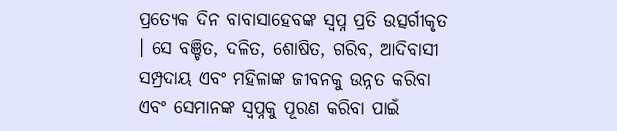ପ୍ରତ୍ୟେକ ଦିନ ବାବାସାହେବଙ୍କ ସ୍ୱପ୍ନ ପ୍ରତି ଉତ୍ସର୍ଗୀକୃତ । ସେ ବଞ୍ଚିତ, ଦଳିତ, ଶୋଷିତ, ଗରିବ, ଆଦିବାସୀ ସମ୍ପ୍ରଦାୟ ଏବଂ ମହିଳାଙ୍କ ଜୀବନକୁ ଉନ୍ନତ କରିବା ଏବଂ ସେମାନଙ୍କ ସ୍ୱପ୍ନକୁ ପୂରଣ କରିବା ପାଇଁ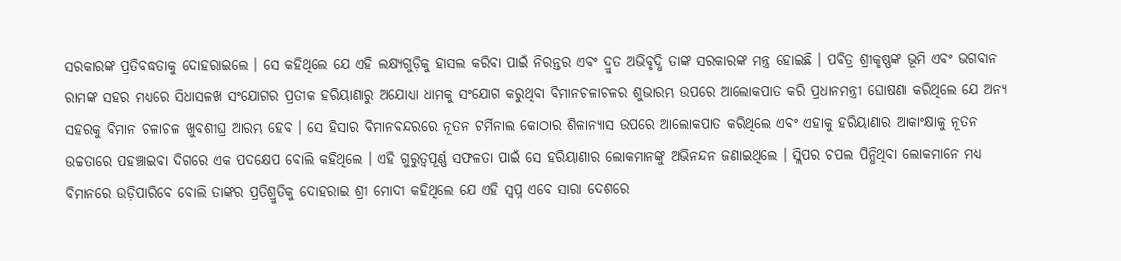ସରକାରଙ୍କ ପ୍ରତିବଦ୍ଧତାକୁ ଦୋହରାଇଲେ । ସେ କହିଥିଲେ ଯେ ଏହି ଲକ୍ଷ୍ୟଗୁଡ଼ିକୁ ହାସଲ କରିବା ପାଇଁ ନିରନ୍ତର ଏବଂ ଦ୍ରୁତ ଅଭିବୃଦ୍ଧି ତାଙ୍କ ସରକାରଙ୍କ ମନ୍ତ୍ର ହୋଇଛି । ପବିତ୍ର ଶ୍ରୀକୃଷ୍ଣଙ୍କ ଭୂମି ଏବଂ ଭଗବାନ ରାମଙ୍କ ସହର ମଧ୍ୟରେ ସିଧାସଳଖ ସଂଯୋଗର ପ୍ରତୀକ ହରିୟାଣାରୁ ଅଯୋଧ୍ୟା ଧାମକୁ ସଂଯୋଗ କରୁଥିବା ବିମାନଚଳାଚଳର ଶୁଭାରମ୍ଭ ଉପରେ ଆଲୋକପାତ କରି ପ୍ରଧାନମନ୍ତ୍ରୀ ଘୋଷଣା କରିଥିଲେ ଯେ ଅନ୍ୟ ସହରକୁ ବିମାନ ଚଳାଚଳ ଖୁବଶୀଘ୍ର ଆରମ୍ଭ ହେବ । ସେ ହିସାର ବିମାନବନ୍ଦରରେ ନୂତନ ଟର୍ମିନାଲ କୋଠାର ଶିଳାନ୍ୟାସ ଉପରେ ଆଲୋକପାତ କରିଥିଲେ ଏବଂ ଏହାକୁ ହରିୟାଣାର ଆକାଂକ୍ଷାକୁ ନୂତନ ଉଚ୍ଚତାରେ ପହଞ୍ଚାଇବା ଦିଗରେ ଏକ ପଦକ୍ଷେପ ବୋଲି କହିଥିଲେ । ଏହି ଗୁରୁତ୍ୱପୂର୍ଣ୍ଣ ସଫଳତା ପାଇଁ ସେ ହରିୟାଣାର ଲୋକମାନଙ୍କୁ ଅଭିନନ୍ଦନ ଜଣାଇଥିଲେ । ସ୍ଲିପର ଚପଲ ପିନ୍ଧିଥିବା ଲୋକମାନେ ମଧ୍ୟ ବିମାନରେ ଉଡ଼ିପାରିବେ ବୋଲି ତାଙ୍କର ପ୍ରତିଶ୍ରୁତିକୁ ଦୋହରାଇ ଶ୍ରୀ ମୋଦୀ କହିଥିଲେ ଯେ ଏହି ସ୍ୱପ୍ନ ଏବେ ସାରା ଦେଶରେ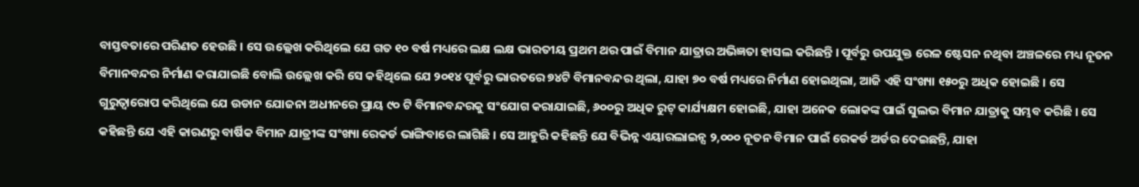ବାସ୍ତବତାରେ ପରିଣତ ହେଉଛି । ସେ ଉଲ୍ଲେଖ କରିଥିଲେ ଯେ ଗତ ୧୦ ବର୍ଷ ମଧ୍ୟରେ ଲକ୍ଷ ଲକ୍ଷ ଭାରତୀୟ ପ୍ରଥମ ଥର ପାଇଁ ବିମାନ ଯାତ୍ରାର ଅଭିଜ୍ଞତା ହାସଲ କରିଛନ୍ତି । ପୂର୍ବରୁ ଉପଯୁକ୍ତ ରେଳ ଷ୍ଟେସନ ନଥିବା ଅଞ୍ଚଳରେ ମଧ୍ୟ ନୂତନ ବିମାନବନ୍ଦର ନିର୍ମାଣ କରାଯାଇଛି ବୋଲି ଉଲ୍ଲେଖ କରି ସେ କହିଥିଲେ ଯେ ୨୦୧୪ ପୂର୍ବରୁ ଭାରତରେ ୭୪ଟି ବିମାନବନ୍ଦର ଥିଲା, ଯାହା ୭୦ ବର୍ଷ ମଧ୍ୟରେ ନିର୍ମାଣ ହୋଇଥିଲା, ଆଜି ଏହି ସଂଖ୍ୟା ୧୫୦ରୁ ଅଧିକ ହୋଇଛି । ସେ ଗୁରୁତ୍ୱାରୋପ କରିଥିଲେ ଯେ ଉଡାନ ଯୋଜନା ଅଧୀନରେ ପ୍ରାୟ ୯୦ ଟି ବିମାନବନ୍ଦରକୁ ସଂଯୋଗ କରାଯାଇଛି, ୬୦୦ରୁ ଅଧିକ ରୁଟ୍ କାର୍ଯ୍ୟକ୍ଷମ ହୋଇଛି, ଯାହା ଅନେକ ଲୋକଙ୍କ ପାଇଁ ସୁଲଭ ବିମାନ ଯାତ୍ରାକୁ ସମ୍ଭବ କରିଛି । ସେ କହିଛନ୍ତି ଯେ ଏହି କାରଣରୁ ବାର୍ଷିକ ବିମାନ ଯାତ୍ରୀଙ୍କ ସଂଖ୍ୟା ରେକର୍ଡ ଭାଙ୍ଗିବାରେ ଲାଗିଛି । ସେ ଆହୁରି କହିଛନ୍ତି ଯେ ବିଭିନ୍ନ ଏୟାରଲାଇନ୍ସ ୨,୦୦୦ ନୂତନ ବିମାନ ପାଇଁ ରେକର୍ଡ ଅର୍ଡର ଦେଇଛନ୍ତି, ଯାହା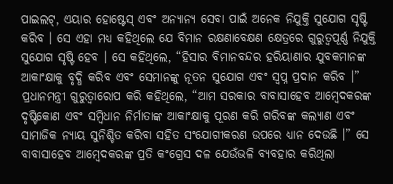ପାଇଲଟ୍, ଏୟାର ହୋଷ୍ଟେସ୍ ଏବଂ ଅନ୍ୟାନ୍ୟ ସେବା ପାଇଁ ଅନେକ ନିଯୁକ୍ତି ସୁଯୋଗ ସୃଷ୍ଟି କରିବ । ସେ ଏହା ମଧ୍ୟ କହିଥିଲେ ଯେ ବିମାନ ରକ୍ଷଣାବେକ୍ଷଣ କ୍ଷେତ୍ରରେ ଗୁରୁତ୍ୱପୂର୍ଣ୍ଣ ନିଯୁକ୍ତି ସୁଯୋଗ ସୃଷ୍ଟି ହେବ । ସେ କହିଥିଲେ, “ହିସାର ବିମାନବନ୍ଦର ହରିୟାଣାର ଯୁବକମାନଙ୍କ ଆକାଂକ୍ଷାକୁ ବୃଦ୍ଧି କରିବ ଏବଂ ସେମାନଙ୍କୁ ନୂତନ ସୁଯୋଗ ଏବଂ ସ୍ୱପ୍ନ ପ୍ରଦାନ କରିବ ।” ପ୍ରଧାନମନ୍ତ୍ରୀ ଗୁରୁତ୍ୱାରୋପ କରି କହିଥିଲେ, “ଆମ ସରକାର ବାବାସାହେବ ଆମ୍ବେଦକରଙ୍କ ଦୃଷ୍ଟିକୋଣ ଏବଂ ସମ୍ବିଧାନ ନିର୍ମାତାଙ୍କ ଆକାଂକ୍ଷାକୁ ପୂରଣ କରି ଗରିବଙ୍କ କଲ୍ୟାଣ ଏବଂ ସାମାଜିକ ନ୍ୟାୟ ସୁନିଶ୍ଚିତ କରିବା ସହିତ ସଂଯୋଗୀକରଣ ଉପରେ ଧ୍ୟାନ ଦେଉଛି ।” ସେ ବାବାସାହେବ ଆମ୍ବେଦକରଙ୍କ ପ୍ରତି କଂଗ୍ରେସ ଦଳ ଯେଉଁଭଳି ବ୍ୟବହାର କରିଥିଲା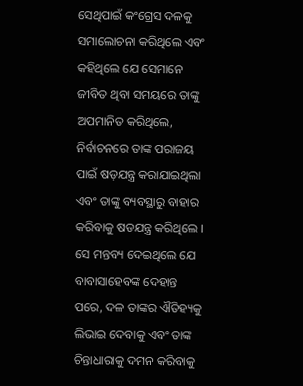ସେଥିପାଇଁ କଂଗ୍ରେସ ଦଳକୁ ସମାଲୋଚନା କରିଥିଲେ ଏବଂ କହିଥିଲେ ଯେ ସେମାନେ ଜୀବିତ ଥିବା ସମୟରେ ତାଙ୍କୁ ଅପମାନିତ କରିଥିଲେ, ନିର୍ବାଚନରେ ତାଙ୍କ ପରାଜୟ ପାଇଁ ଷଡ଼ଯନ୍ତ୍ର କରାଯାଇଥିଲା ଏବଂ ତାଙ୍କୁ ବ୍ୟବସ୍ଥାରୁ ବାହାର କରିବାକୁ ଷଡଯନ୍ତ୍ର କରିଥିଲେ । ସେ ମନ୍ତବ୍ୟ ଦେଇଥିଲେ ଯେ ବାବାସାହେବଙ୍କ ଦେହାନ୍ତ ପରେ, ଦଳ ତାଙ୍କର ଐତିହ୍ୟକୁ ଲିଭାଇ ଦେବାକୁ ଏବଂ ତାଙ୍କ ଚିନ୍ତାଧାରାକୁ ଦମନ କରିବାକୁ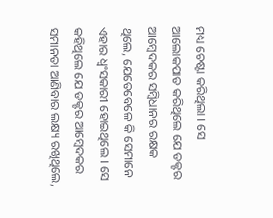ମଧ୍ୟ ଚେଷ୍ଟା କରିଥିଲା । ସେ ଆଲୋକପାତ କରିଥିଲେ ଯେ ଡକ୍ଟର ଆମ୍ବେଦକର ସମ୍ବିଧାନର ରକ୍ଷକ ଥିଲେ, ଯେତେବେଳେ କି ସେମାନେ ଏହାର ଧ୍ୱଂସକାରୀ ହୋଇଥିଲେ । ସେ କହିଥିଲେ ଯେ ଡକ୍ଟର ଆମ୍ବେଦକର ସମାନତା ଆଣିବାର ଲକ୍ଷ୍ୟ ରଖିଥିଲେ,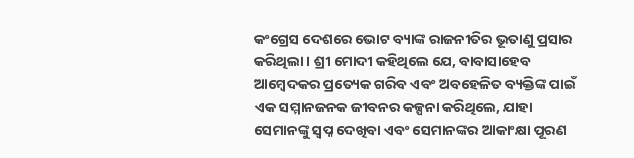କଂଗ୍ରେସ ଦେଶରେ ଭୋଟ ବ୍ୟାଙ୍କ ରାଜନୀତିର ଭୂତାଣୁ ପ୍ରସାର କରିଥିଲା । ଶ୍ରୀ ମୋଦୀ କହିଥିଲେ ଯେ, ବାବାସାହେବ ଆମ୍ବେଦକର ପ୍ରତ୍ୟେକ ଗରିବ ଏବଂ ଅବହେଳିତ ବ୍ୟକ୍ତିଙ୍କ ପାଇଁ ଏକ ସମ୍ମାନଜନକ ଜୀବନର କଳ୍ପନା କରିଥିଲେ, ଯାହା ସେମାନଙ୍କୁ ସ୍ୱପ୍ନ ଦେଖିବା ଏବଂ ସେମାନଙ୍କର ଆକାଂକ୍ଷା ପୂରଣ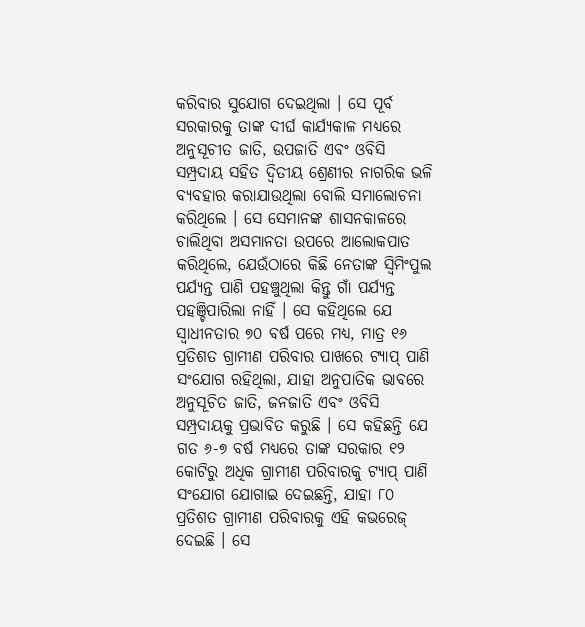କରିବାର ସୁଯୋଗ ଦେଇଥିଲା । ସେ ପୂର୍ବ ସରକାରକୁ ତାଙ୍କ ଦୀର୍ଘ କାର୍ଯ୍ୟକାଳ ମଧ୍ୟରେ ଅନୁସୂଚୀତ ଜାତି, ଉପଜାତି ଏବଂ ଓବିସି ସମ୍ପ୍ରଦାୟ ସହିତ ଦ୍ୱିତୀୟ ଶ୍ରେଣୀର ନାଗରିକ ଭଳି ବ୍ୟବହାର କରାଯାଉଥିଲା ବୋଲି ସମାଲୋଚନା କରିଥିଲେ । ସେ ସେମାନଙ୍କ ଶାସନକାଳରେ ଚାଲିଥିବା ଅସମାନତା ଉପରେ ଆଲୋକପାତ କରିଥିଲେ, ଯେଉଁଠାରେ କିଛି ନେତାଙ୍କ ସ୍ୱିମିଂପୁଲ ପର୍ଯ୍ୟନ୍ତ ପାଣି ପହଞ୍ଚୁଥିଲା କିନ୍ତୁ ଗାଁ ପର୍ଯ୍ୟନ୍ତ ପହଞ୍ଚିପାରିଲା ନାହିଁ । ସେ କହିଥିଲେ ଯେ ସ୍ୱାଧୀନତାର ୭୦ ବର୍ଷ ପରେ ମଧ୍ୟ, ମାତ୍ର ୧୬ ପ୍ରତିଶତ ଗ୍ରାମୀଣ ପରିବାର ପାଖରେ ଟ୍ୟାପ୍ ପାଣି ସଂଯୋଗ ରହିଥିଲା, ଯାହା ଅନୁପାତିକ ଭାବରେ ଅନୁସୂଚିତ ଜାତି, ଜନଜାତି ଏବଂ ଓବିସି ସମ୍ପ୍ରଦାୟକୁ ପ୍ରଭାବିତ କରୁଛି । ସେ କହିଛନ୍ତି ଯେ ଗତ ୬-୭ ବର୍ଷ ମଧ୍ୟରେ ତାଙ୍କ ସରକାର ୧୨ କୋଟିରୁ ଅଧିକ ଗ୍ରାମୀଣ ପରିବାରକୁ ଟ୍ୟାପ୍ ପାଣି ସଂଯୋଗ ଯୋଗାଇ ଦେଇଛନ୍ତି, ଯାହା ୮୦ ପ୍ରତିଶତ ଗ୍ରାମୀଣ ପରିବାରକୁ ଏହି କଭରେଜ୍ ଦେଇଛି । ସେ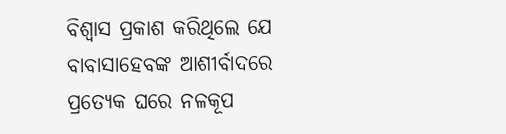ବିଶ୍ୱାସ ପ୍ରକାଶ କରିଥିଲେ ଯେ ବାବାସାହେବଙ୍କ ଆଶୀର୍ବାଦରେ ପ୍ରତ୍ୟେକ ଘରେ ନଳକୂପ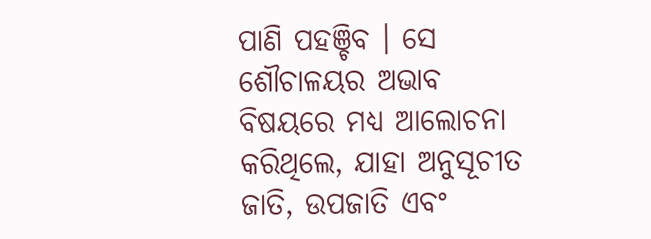ପାଣି ପହଞ୍ଚିବ । ସେ ଶୌଚାଳୟର ଅଭାବ ବିଷୟରେ ମଧ୍ୟ ଆଲୋଚନା କରିଥିଲେ, ଯାହା ଅନୁସୂଚୀତ ଜାତି, ଉପଜାତି ଏବଂ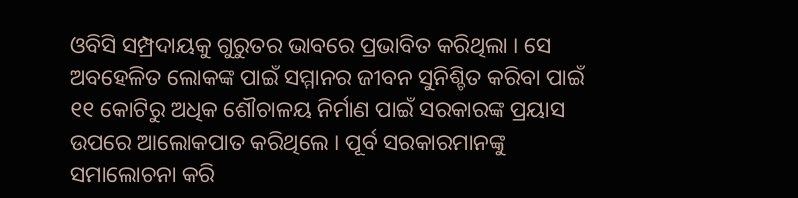ଓବିସି ସମ୍ପ୍ରଦାୟକୁ ଗୁରୁତର ଭାବରେ ପ୍ରଭାବିତ କରିଥିଲା । ସେ ଅବହେଳିତ ଲୋକଙ୍କ ପାଇଁ ସମ୍ମାନର ଜୀବନ ସୁନିଶ୍ଚିତ କରିବା ପାଇଁ ୧୧ କୋଟିରୁ ଅଧିକ ଶୌଚାଳୟ ନିର୍ମାଣ ପାଇଁ ସରକାରଙ୍କ ପ୍ରୟାସ ଉପରେ ଆଲୋକପାତ କରିଥିଲେ । ପୂର୍ବ ସରକାରମାନଙ୍କୁ ସମାଲୋଚନା କରି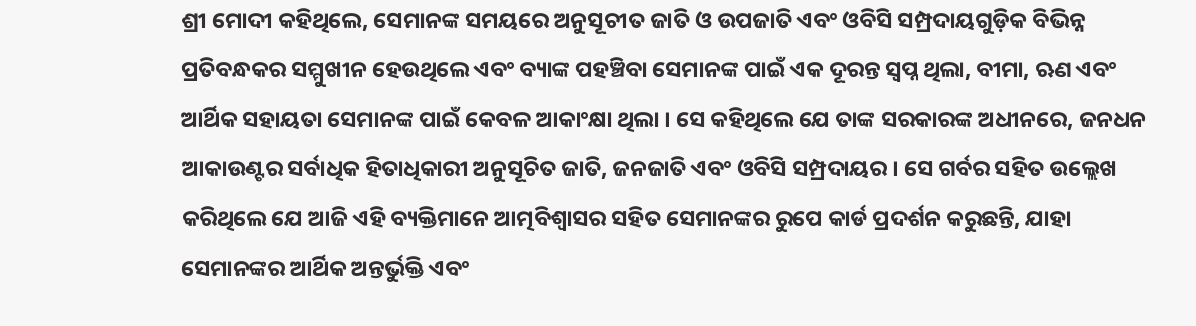ଶ୍ରୀ ମୋଦୀ କହିଥିଲେ, ସେମାନଙ୍କ ସମୟରେ ଅନୁସୂଚୀତ ଜାତି ଓ ଉପଜାତି ଏବଂ ଓବିସି ସମ୍ପ୍ରଦାୟଗୁଡ଼ିକ ବିଭିନ୍ନ ପ୍ରତିବନ୍ଧକର ସମ୍ମୁଖୀନ ହେଉଥିଲେ ଏବଂ ବ୍ୟାଙ୍କ ପହଞ୍ଚିବା ସେମାନଙ୍କ ପାଇଁ ଏକ ଦୂରନ୍ତ ସ୍ୱପ୍ନ ଥିଲା, ବୀମା, ଋଣ ଏବଂ ଆର୍ଥିକ ସହାୟତା ସେମାନଙ୍କ ପାଇଁ କେବଳ ଆକାଂକ୍ଷା ଥିଲା । ସେ କହିଥିଲେ ଯେ ତାଙ୍କ ସରକାରଙ୍କ ଅଧୀନରେ, ଜନଧନ ଆକାଉଣ୍ଟର ସର୍ବାଧିକ ହିତାଧିକାରୀ ଅନୁସୂଚିତ ଜାତି, ଜନଜାତି ଏବଂ ଓବିସି ସମ୍ପ୍ରଦାୟର । ସେ ଗର୍ବର ସହିତ ଉଲ୍ଲେଖ କରିଥିଲେ ଯେ ଆଜି ଏହି ବ୍ୟକ୍ତିମାନେ ଆତ୍ମବିଶ୍ୱାସର ସହିତ ସେମାନଙ୍କର ରୁପେ କାର୍ଡ ପ୍ରଦର୍ଶନ କରୁଛନ୍ତି, ଯାହା ସେମାନଙ୍କର ଆର୍ଥିକ ଅନ୍ତର୍ଭୁକ୍ତି ଏବଂ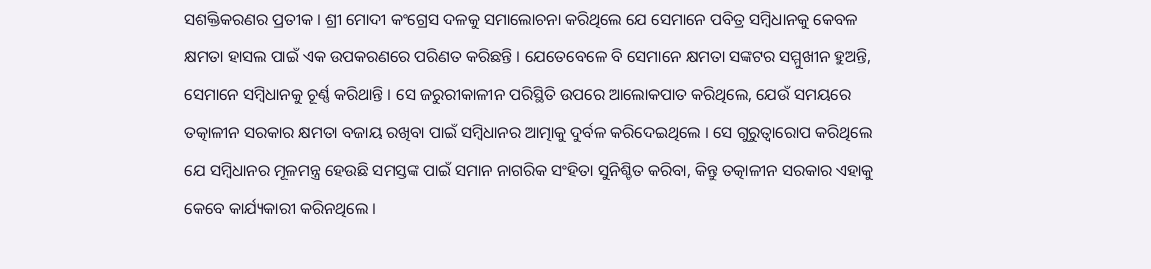ସଶକ୍ତିକରଣର ପ୍ରତୀକ । ଶ୍ରୀ ମୋଦୀ କଂଗ୍ରେସ ଦଳକୁ ସମାଲୋଚନା କରିଥିଲେ ଯେ ସେମାନେ ପବିତ୍ର ସମ୍ବିଧାନକୁ କେବଳ କ୍ଷମତା ହାସଲ ପାଇଁ ଏକ ଉପକରଣରେ ପରିଣତ କରିଛନ୍ତି । ଯେତେବେଳେ ବି ସେମାନେ କ୍ଷମତା ସଙ୍କଟର ସମ୍ମୁଖୀନ ହୁଅନ୍ତି, ସେମାନେ ସମ୍ବିଧାନକୁ ଚୂର୍ଣ୍ଣ କରିଥାନ୍ତି । ସେ ଜରୁରୀକାଳୀନ ପରିସ୍ଥିତି ଉପରେ ଆଲୋକପାତ କରିଥିଲେ, ଯେଉଁ ସମୟରେ ତତ୍କାଳୀନ ସରକାର କ୍ଷମତା ବଜାୟ ରଖିବା ପାଇଁ ସମ୍ବିଧାନର ଆତ୍ମାକୁ ଦୁର୍ବଳ କରିଦେଇଥିଲେ । ସେ ଗୁରୁତ୍ୱାରୋପ କରିଥିଲେ ଯେ ସମ୍ବିଧାନର ମୂଳମନ୍ତ୍ର ହେଉଛି ସମସ୍ତଙ୍କ ପାଇଁ ସମାନ ନାଗରିକ ସଂହିତା ସୁନିଶ୍ଚିତ କରିବା, କିନ୍ତୁ ତତ୍କାଳୀନ ସରକାର ଏହାକୁ କେବେ କାର୍ଯ୍ୟକାରୀ କରିନଥିଲେ ।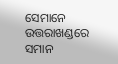ସେମାନେ ଉତ୍ତରାଖଣ୍ଡରେ ସମାନ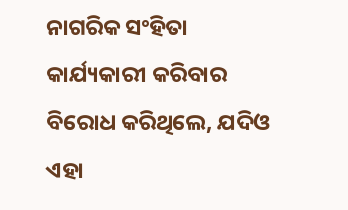ନାଗରିକ ସଂହିତା କାର୍ଯ୍ୟକାରୀ କରିବାର ବିରୋଧ କରିଥିଲେ, ଯଦିଓ ଏହା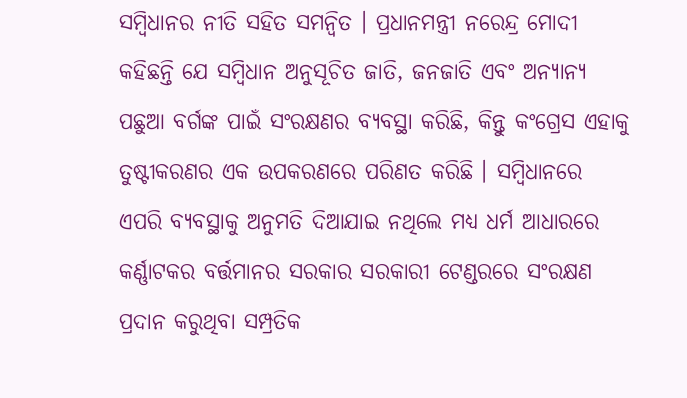ସମ୍ବିଧାନର ନୀତି ସହିତ ସମନ୍ୱିତ । ପ୍ରଧାନମନ୍ତ୍ରୀ ନରେନ୍ଦ୍ର ମୋଦୀ କହିଛନ୍ତି ଯେ ସମ୍ବିଧାନ ଅନୁସୂଚିତ ଜାତି, ଜନଜାତି ଏବଂ ଅନ୍ୟାନ୍ୟ ପଛୁଆ ବର୍ଗଙ୍କ ପାଇଁ ସଂରକ୍ଷଣର ବ୍ୟବସ୍ଥା କରିଛି, କିନ୍ତୁ କଂଗ୍ରେସ ଏହାକୁ ତୁଷ୍ଟୀକରଣର ଏକ ଉପକରଣରେ ପରିଣତ କରିଛି । ସମ୍ବିଧାନରେ ଏପରି ବ୍ୟବସ୍ଥାକୁ ଅନୁମତି ଦିଆଯାଇ ନଥିଲେ ମଧ୍ୟ ଧର୍ମ ଆଧାରରେ କର୍ଣ୍ଣାଟକର ବର୍ତ୍ତମାନର ସରକାର ସରକାରୀ ଟେଣ୍ଡରରେ ସଂରକ୍ଷଣ ପ୍ରଦାନ କରୁଥିବା ସମ୍ପ୍ରତିକ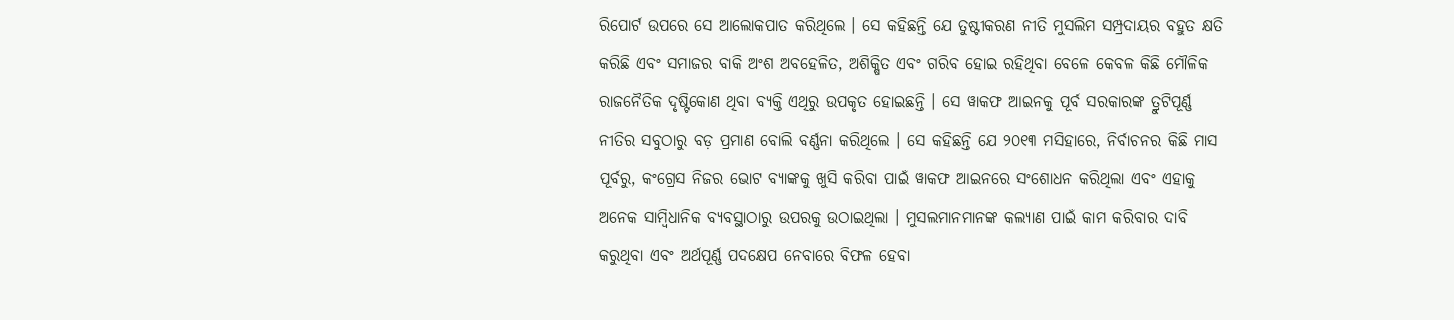ରିପୋର୍ଟ ଉପରେ ସେ ଆଲୋକପାତ କରିଥିଲେ । ସେ କହିଛନ୍ତି ଯେ ତୁଷ୍ଟୀକରଣ ନୀତି ମୁସଲିମ ସମ୍ପ୍ରଦାୟର ବହୁତ କ୍ଷତି କରିଛି ଏବଂ ସମାଜର ବାକି ଅଂଶ ଅବହେଳିତ, ଅଶିକ୍ଷିତ ଏବଂ ଗରିବ ହୋଇ ରହିଥିବା ବେଳେ କେବଳ କିଛି ମୌଳିକ ରାଜନୈତିକ ଦୃଷ୍ଟିକୋଣ ଥିବା ବ୍ୟକ୍ତି ଏଥିରୁ ଉପକୃତ ହୋଇଛନ୍ତି । ସେ ୱାକଫ ଆଇନକୁ ପୂର୍ବ ସରକାରଙ୍କ ତ୍ରୁଟିପୂର୍ଣ୍ଣ ନୀତିର ସବୁଠାରୁ ବଡ଼ ପ୍ରମାଣ ବୋଲି ବର୍ଣ୍ଣନା କରିଥିଲେ । ସେ କହିଛନ୍ତି ଯେ ୨୦୧୩ ମସିହାରେ, ନିର୍ବାଚନର କିଛି ମାସ ପୂର୍ବରୁ, କଂଗ୍ରେସ ନିଜର ଭୋଟ ବ୍ୟାଙ୍କକୁ ଖୁସି କରିବା ପାଇଁ ୱାକଫ ଆଇନରେ ସଂଶୋଧନ କରିଥିଲା ଏବଂ ଏହାକୁ ଅନେକ ସାମ୍ବିଧାନିକ ବ୍ୟବସ୍ଥାଠାରୁ ଉପରକୁ ଉଠାଇଥିଲା । ମୁସଲମାନମାନଙ୍କ କଲ୍ୟାଣ ପାଇଁ କାମ କରିବାର ଦାବି କରୁଥିବା ଏବଂ ଅର୍ଥପୂର୍ଣ୍ଣ ପଦକ୍ଷେପ ନେବାରେ ବିଫଳ ହେବା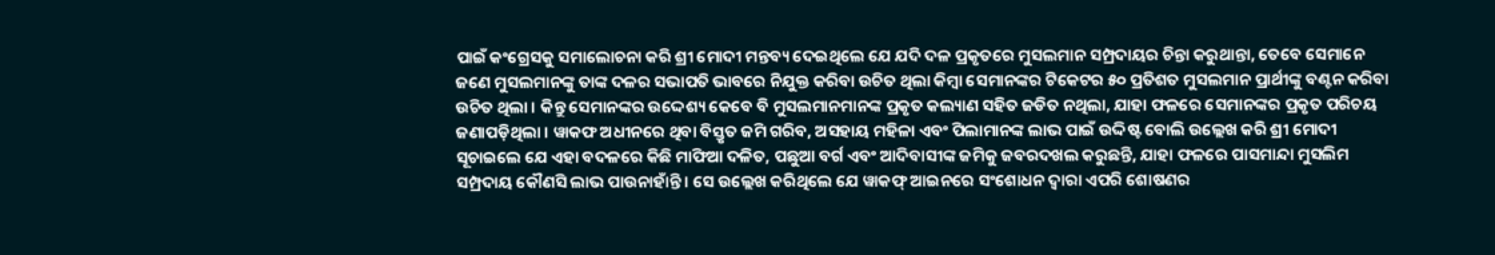ପାଇଁ କଂଗ୍ରେସକୁ ସମାଲୋଚନା କରି ଶ୍ରୀ ମୋଦୀ ମନ୍ତବ୍ୟ ଦେଇଥିଲେ ଯେ ଯଦି ଦଳ ପ୍ରକୃତରେ ମୁସଲମାନ ସମ୍ପ୍ରଦାୟର ଚିନ୍ତା କରୁଥାନ୍ତା, ତେବେ ସେମାନେ ଜଣେ ମୁସଲମାନଙ୍କୁ ତାଙ୍କ ଦଳର ସଭାପତି ଭାବରେ ନିଯୁକ୍ତ କରିବା ଉଚିତ ଥିଲା କିମ୍ବା ସେମାନଙ୍କର ଟିକେଟର ୫୦ ପ୍ରତିଶତ ମୁସଲମାନ ପ୍ରାର୍ଥୀଙ୍କୁ ବଣ୍ଟନ କରିବା ଉଚିତ ଥିଲା । କିନ୍ତୁ ସେମାନଙ୍କର ଉଦ୍ଦେଶ୍ୟ କେବେ ବି ମୁସଲମାନମାନଙ୍କ ପ୍ରକୃତ କଲ୍ୟାଣ ସହିତ ଜଡିତ ନଥିଲା, ଯାହା ଫଳରେ ସେମାନଙ୍କର ପ୍ରକୃତ ପରିଚୟ ଜଣାପଡ଼ିଥିଲା । ୱାକଫ ଅଧୀନରେ ଥିବା ବିସ୍ତୃତ ଜମି ଗରିବ, ଅସହାୟ ମହିଳା ଏବଂ ପିଲାମାନଙ୍କ ଲାଭ ପାଇଁ ଉଦ୍ଦିଷ୍ଟ ବୋଲି ଉଲ୍ଲେଖ କରି ଶ୍ରୀ ମୋଦୀ ସୂଚାଇଲେ ଯେ ଏହା ବଦଳରେ କିଛି ମାଫିଆ ଦଳିତ, ପଛୁଆ ବର୍ଗ ଏବଂ ଆଦିବାସୀଙ୍କ ଜମିକୁ ଜବରଦଖଲ କରୁଛନ୍ତି, ଯାହା ଫଳରେ ପାସମାନ୍ଦା ମୁସଲିମ ସମ୍ପ୍ରଦାୟ କୌଣସି ଲାଭ ପାଉନାହାଁନ୍ତି । ସେ ଉଲ୍ଲେଖ କରିଥିଲେ ଯେ ୱାକଫ୍ ଆଇନରେ ସଂଶୋଧନ ଦ୍ୱାରା ଏପରି ଶୋଷଣର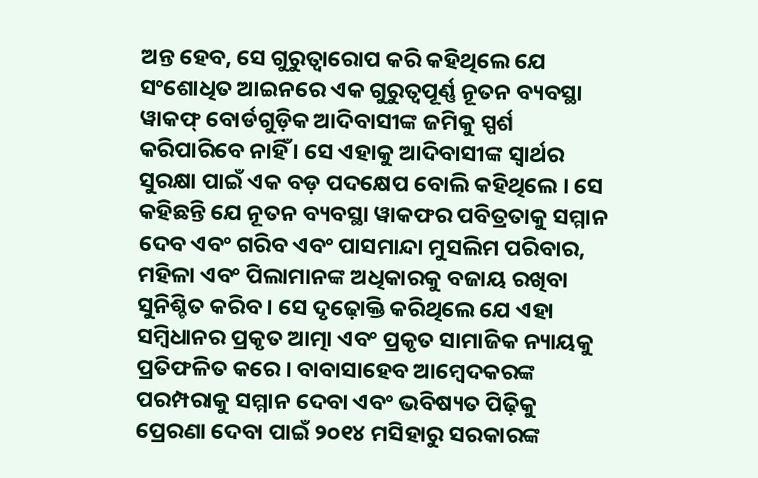ଅନ୍ତ ହେବ, ସେ ଗୁରୁତ୍ୱାରୋପ କରି କହିଥିଲେ ଯେ ସଂଶୋଧିତ ଆଇନରେ ଏକ ଗୁରୁତ୍ୱପୂର୍ଣ୍ଣ ନୂତନ ବ୍ୟବସ୍ଥା ୱାକଫ୍ ବୋର୍ଡଗୁଡ଼ିକ ଆଦିବାସୀଙ୍କ ଜମିକୁ ସ୍ପର୍ଶ କରିପାରିବେ ନାହିଁ । ସେ ଏହାକୁ ଆଦିବାସୀଙ୍କ ସ୍ୱାର୍ଥର ସୁରକ୍ଷା ପାଇଁ ଏକ ବଡ଼ ପଦକ୍ଷେପ ବୋଲି କହିଥିଲେ । ସେ କହିଛନ୍ତି ଯେ ନୂତନ ବ୍ୟବସ୍ଥା ୱାକଫର ପବିତ୍ରତାକୁ ସମ୍ମାନ ଦେବ ଏବଂ ଗରିବ ଏବଂ ପାସମାନ୍ଦା ମୁସଲିମ ପରିବାର, ମହିଳା ଏବଂ ପିଲାମାନଙ୍କ ଅଧିକାରକୁ ବଜାୟ ରଖିବା ସୁନିଶ୍ଚିତ କରିବ । ସେ ଦୃଢ଼ୋକ୍ତି କରିଥିଲେ ଯେ ଏହା ସମ୍ବିଧାନର ପ୍ରକୃତ ଆତ୍ମା ଏବଂ ପ୍ରକୃତ ସାମାଜିକ ନ୍ୟାୟକୁ ପ୍ରତିଫଳିତ କରେ । ବାବାସାହେବ ଆମ୍ବେଦକରଙ୍କ ପରମ୍ପରାକୁ ସମ୍ମାନ ଦେବା ଏବଂ ଭବିଷ୍ୟତ ପିଢ଼ିକୁ ପ୍ରେରଣା ଦେବା ପାଇଁ ୨୦୧୪ ମସିହାରୁ ସରକାରଙ୍କ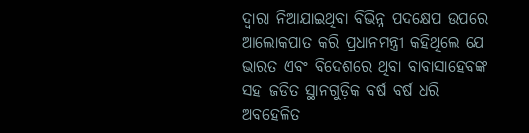ଦ୍ୱାରା ନିଆଯାଇଥିବା ବିଭିନ୍ନ ପଦକ୍ଷେପ ଉପରେ ଆଲୋକପାତ କରି ପ୍ରଧାନମନ୍ତ୍ରୀ କହିଥିଲେ ଯେ ଭାରତ ଏବଂ ବିଦେଶରେ ଥିବା ବାବାସାହେବଙ୍କ ସହ ଜଡିତ ସ୍ଥାନଗୁଡ଼ିକ ବର୍ଷ ବର୍ଷ ଧରି ଅବହେଳିତ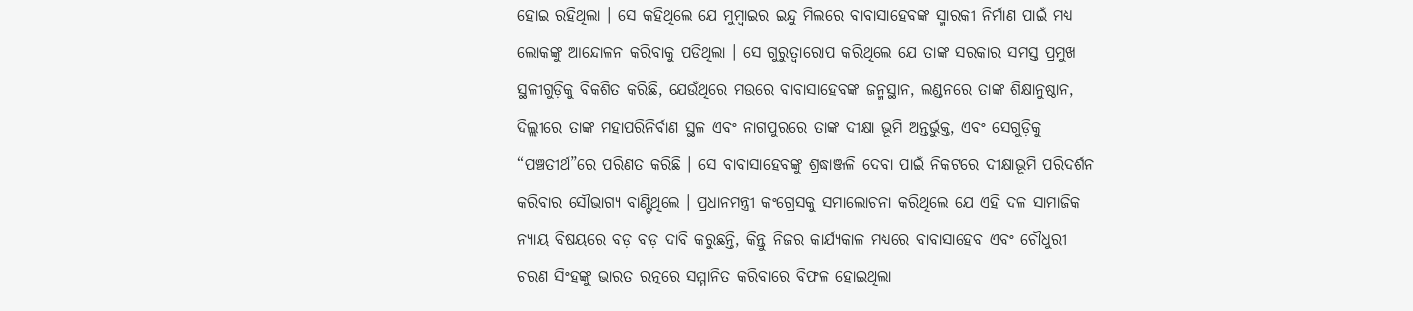ହୋଇ ରହିଥିଲା । ସେ କହିଥିଲେ ଯେ ମୁମ୍ବାଇର ଇନ୍ଦୁ ମିଲରେ ବାବାସାହେବଙ୍କ ସ୍ମାରକୀ ନିର୍ମାଣ ପାଇଁ ମଧ୍ୟ ଲୋକଙ୍କୁ ଆନ୍ଦୋଳନ କରିବାକୁ ପଡିଥିଲା । ସେ ଗୁରୁତ୍ୱାରୋପ କରିଥିଲେ ଯେ ତାଙ୍କ ସରକାର ସମସ୍ତ ପ୍ରମୁଖ ସ୍ଥଳୀଗୁଡ଼ିକୁ ବିକଶିତ କରିଛି, ଯେଉଁଥିରେ ମଉରେ ବାବାସାହେବଙ୍କ ଜନ୍ମସ୍ଥାନ, ଲଣ୍ଡନରେ ତାଙ୍କ ଶିକ୍ଷାନୁଷ୍ଠାନ, ଦିଲ୍ଲୀରେ ତାଙ୍କ ମହାପରିନିର୍ବାଣ ସ୍ଥଳ ଏବଂ ନାଗପୁରରେ ତାଙ୍କ ଦୀକ୍ଷା ଭୂମି ଅନ୍ତର୍ଭୁକ୍ତ, ଏବଂ ସେଗୁଡ଼ିକୁ “ପଞ୍ଚତୀର୍ଥ”ରେ ପରିଣତ କରିଛି । ସେ ବାବାସାହେବଙ୍କୁ ଶ୍ରଦ୍ଧାଞ୍ଜଳି ଦେବା ପାଇଁ ନିକଟରେ ଦୀକ୍ଷାଭୂମି ପରିଦର୍ଶନ କରିବାର ସୌଭାଗ୍ୟ ବାଣ୍ଟିଥିଲେ । ପ୍ରଧାନମନ୍ତ୍ରୀ କଂଗ୍ରେସକୁ ସମାଲୋଚନା କରିଥିଲେ ଯେ ଏହି ଦଳ ସାମାଜିକ ନ୍ୟାୟ ବିଷୟରେ ବଡ଼ ବଡ଼ ଦାବି କରୁଛନ୍ତି, କିନ୍ତୁ ନିଜର କାର୍ଯ୍ୟକାଳ ମଧ୍ୟରେ ବାବାସାହେବ ଏବଂ ଚୌଧୁରୀ ଚରଣ ସିଂହଙ୍କୁ ଭାରତ ରତ୍ନରେ ସମ୍ମାନିତ କରିବାରେ ବିଫଳ ହୋଇଥିଲା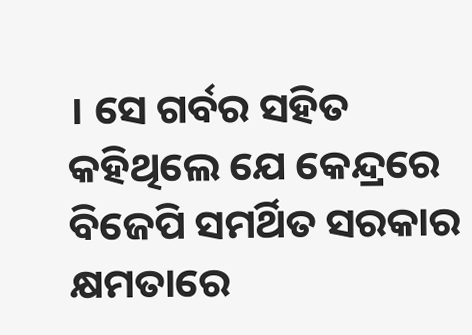। ସେ ଗର୍ବର ସହିତ କହିଥିଲେ ଯେ କେନ୍ଦ୍ରରେ ବିଜେପି ସମର୍ଥିତ ସରକାର କ୍ଷମତାରେ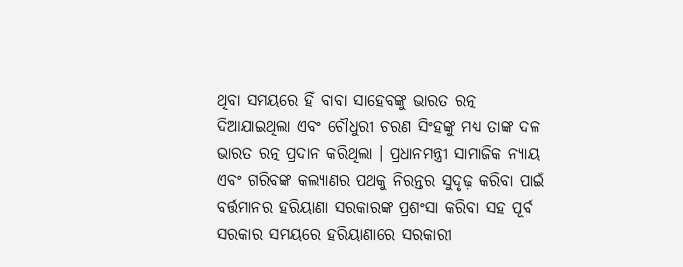ଥିବା ସମୟରେ ହିଁ ବାବା ସାହେବଙ୍କୁ ଭାରତ ରତ୍ନ ଦିଆଯାଇଥିଲା ଏବଂ ଚୌଧୁରୀ ଚରଣ ସିଂହଙ୍କୁ ମଧ୍ୟ ତାଙ୍କ ଦଳ ଭାରତ ରତ୍ନ ପ୍ରଦାନ କରିଥିଲା । ପ୍ରଧାନମନ୍ତ୍ରୀ ସାମାଜିକ ନ୍ୟାୟ ଏବଂ ଗରିବଙ୍କ କଲ୍ୟାଣର ପଥକୁ ନିରନ୍ତର ସୁଦୃଢ଼ କରିବା ପାଇଁ ବର୍ତ୍ତମାନର ହରିୟାଣା ସରକାରଙ୍କ ପ୍ରଶଂସା କରିବା ସହ ପୂର୍ବ ସରକାର ସମୟରେ ହରିୟାଣାରେ ସରକାରୀ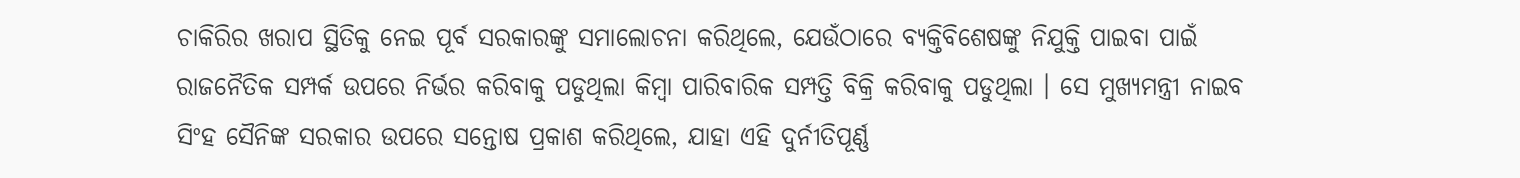ଚାକିରିର ଖରାପ ସ୍ଥିତିକୁ ନେଇ ପୂର୍ବ ସରକାରଙ୍କୁ ସମାଲୋଚନା କରିଥିଲେ, ଯେଉଁଠାରେ ବ୍ୟକ୍ତିବିଶେଷଙ୍କୁ ନିଯୁକ୍ତି ପାଇବା ପାଇଁ ରାଜନୈତିକ ସମ୍ପର୍କ ଉପରେ ନିର୍ଭର କରିବାକୁ ପଡୁଥିଲା କିମ୍ବା ପାରିବାରିକ ସମ୍ପତ୍ତି ବିକ୍ରି କରିବାକୁ ପଡୁଥିଲା । ସେ ମୁଖ୍ୟମନ୍ତ୍ରୀ ନାଇବ ସିଂହ ସୈନିଙ୍କ ସରକାର ଉପରେ ସନ୍ତୋଷ ପ୍ରକାଶ କରିଥିଲେ, ଯାହା ଏହି ଦୁର୍ନୀତିପୂର୍ଣ୍ଣ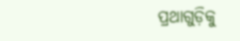ପ୍ରଥାଗୁଡ଼ିକୁ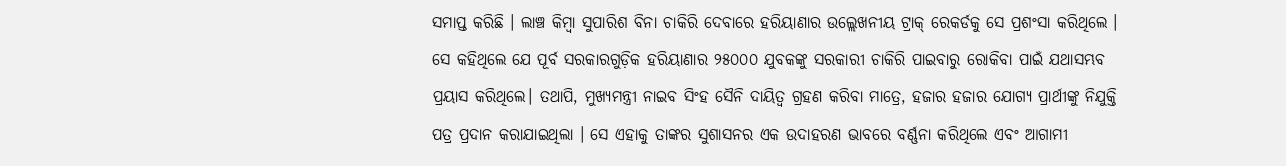ସମାପ୍ତ କରିଛି । ଲାଞ୍ଚ କିମ୍ବା ସୁପାରିଶ ବିନା ଚାକିରି ଦେବାରେ ହରିୟାଣାର ଉଲ୍ଲେଖନୀୟ ଟ୍ରାକ୍ ରେକର୍ଡକୁ ସେ ପ୍ରଶଂସା କରିଥିଲେ । ସେ କହିଥିଲେ ଯେ ପୂର୍ବ ସରକାରଗୁଡ଼ିକ ହରିୟାଣାର ୨୫୦୦୦ ଯୁବକଙ୍କୁ ସରକାରୀ ଚାକିରି ପାଇବାରୁ ରୋକିବା ପାଇଁ ଯଥାସମ୍ଭବ ପ୍ରୟାସ କରିଥିଲେ। ତଥାପି, ମୁଖ୍ୟମନ୍ତ୍ରୀ ନାଇବ ସିଂହ ସୈନି ଦାୟିତ୍ୱ ଗ୍ରହଣ କରିବା ମାତ୍ରେ, ହଜାର ହଜାର ଯୋଗ୍ୟ ପ୍ରାର୍ଥୀଙ୍କୁ ନିଯୁକ୍ତି ପତ୍ର ପ୍ରଦାନ କରାଯାଇଥିଲା । ସେ ଏହାକୁ ତାଙ୍କର ସୁଶାସନର ଏକ ଉଦାହରଣ ଭାବରେ ବର୍ଣ୍ଣନା କରିଥିଲେ ଏବଂ ଆଗାମୀ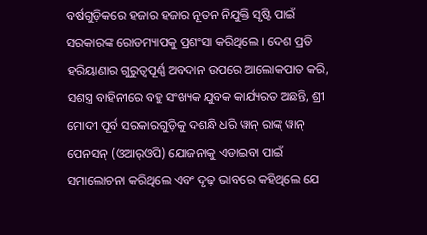ବର୍ଷଗୁଡ଼ିକରେ ହଜାର ହଜାର ନୂତନ ନିଯୁକ୍ତି ସୃଷ୍ଟି ପାଇଁ ସରକାରଙ୍କ ରୋଡମ୍ୟାପକୁ ପ୍ରଶଂସା କରିଥିଲେ । ଦେଶ ପ୍ରତି ହରିୟାଣାର ଗୁରୁତ୍ୱପୂର୍ଣ୍ଣ ଅବଦାନ ଉପରେ ଆଲୋକପାତ କରି, ସଶସ୍ତ୍ର ବାହିନୀରେ ବହୁ ସଂଖ୍ୟକ ଯୁବକ କାର୍ଯ୍ୟରତ ଅଛନ୍ତି, ଶ୍ରୀ ମୋଦୀ ପୂର୍ବ ସରକାରଗୁଡ଼ିକୁ ଦଶନ୍ଧି ଧରି ୱାନ୍ ରାଙ୍କ୍ ୱାନ୍ ପେନସନ୍ (ଓଆର୍‌ଓପି) ଯୋଜନାକୁ ଏଡାଇବା ପାଇଁ ସମାଲୋଚନା କରିଥିଲେ ଏବଂ ଦୃଢ଼ ଭାବରେ କହିଥିଲେ ଯେ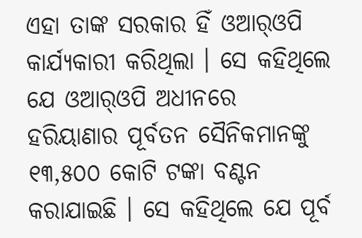ଏହା ତାଙ୍କ ସରକାର ହିଁ ଓଆର୍‌ଓପି କାର୍ଯ୍ୟକାରୀ କରିଥିଲା । ସେ କହିଥିଲେ ଯେ ଓଆର୍‌ଓପି ଅଧୀନରେ ହରିୟାଣାର ପୂର୍ବତନ ସୈନିକମାନଙ୍କୁ ୧୩,୫୦୦ କୋଟି ଟଙ୍କା ବଣ୍ଟନ କରାଯାଇଛି । ସେ କହିଥିଲେ ଯେ ପୂର୍ବ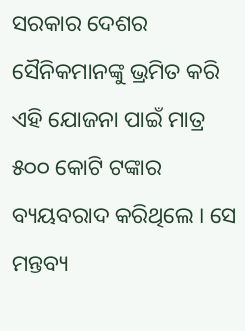ସରକାର ଦେଶର ସୈନିକମାନଙ୍କୁ ଭ୍ରମିତ କରି ଏହି ଯୋଜନା ପାଇଁ ମାତ୍ର ୫୦୦ କୋଟି ଟଙ୍କାର ବ୍ୟୟବରାଦ କରିଥିଲେ । ସେ ମନ୍ତବ୍ୟ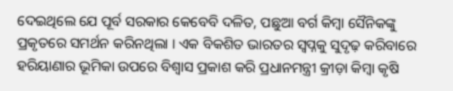ଦେଇଥିଲେ ଯେ ପୂର୍ବ ସରକାର କେବେବି ଦଳିତ, ପଛୁଆ ବର୍ଗ କିମ୍ବା ସୈନିକଙ୍କୁ ପ୍ରକୃତରେ ସମର୍ଥନ କରିନଥିଲା । ଏକ ବିକଶିତ ଭାରତର ସ୍ୱପ୍ନକୁ ସୁଦୃଢ଼ କରିବାରେ ହରିୟାଣାର ଭୂମିକା ଉପରେ ବିଶ୍ୱାସ ପ୍ରକାଶ କରି ପ୍ରଧାନମନ୍ତ୍ରୀ କ୍ରୀଡ଼ା କିମ୍ବା କୃଷି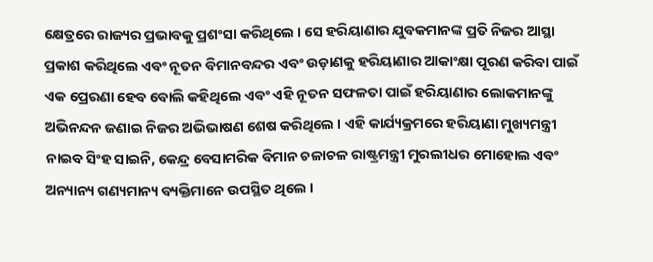କ୍ଷେତ୍ରରେ ରାଜ୍ୟର ପ୍ରଭାବକୁ ପ୍ରଶଂସା କରିଥିଲେ । ସେ ହରିୟାଣାର ଯୁବକମାନଙ୍କ ପ୍ରତି ନିଜର ଆସ୍ଥା ପ୍ରକାଶ କରିଥିଲେ ଏବଂ ନୂତନ ବିମାନବନ୍ଦର ଏବଂ ଉଡ଼ାଣକୁ ହରିୟାଣାର ଆକାଂକ୍ଷା ପୂରଣ କରିବା ପାଇଁ ଏକ ପ୍ରେରଣା ହେବ ବୋଲି କହିଥିଲେ ଏବଂ ଏହି ନୂତନ ସଫଳତା ପାଇଁ ହରିୟାଣାର ଲୋକମାନଙ୍କୁ ଅଭିନନ୍ଦନ ଜଣାଇ ନିଜର ଅଭିଭାଷଣ ଶେଷ କରିଥିଲେ । ଏହି କାର୍ଯ୍ୟକ୍ରମରେ ହରିୟାଣା ମୁଖ୍ୟମନ୍ତ୍ରୀ ନାଇବ ସିଂହ ସାଇନି, କେନ୍ଦ୍ର ବେସାମରିକ ବିମାନ ଚଳାଚଳ ରାଷ୍ଟ୍ରମନ୍ତ୍ରୀ ମୁରଲୀଧର ମୋହୋଲ ଏବଂ ଅନ୍ୟାନ୍ୟ ଗଣ୍ୟମାନ୍ୟ ବ୍ୟକ୍ତିମାନେ ଉପସ୍ଥିତ ଥିଲେ ।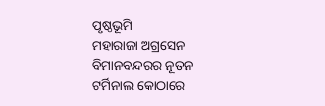ପୃଷ୍ଠଭୂମି
ମହାରାଜା ଅଗ୍ରସେନ ବିମାନବନ୍ଦରର ନୂତନ ଟର୍ମିନାଲ କୋଠାରେ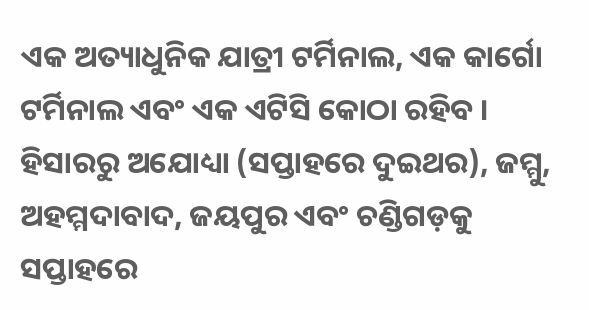ଏକ ଅତ୍ୟାଧୁନିକ ଯାତ୍ରୀ ଟର୍ମିନାଲ, ଏକ କାର୍ଗୋ ଟର୍ମିନାଲ ଏବଂ ଏକ ଏଟିସି କୋଠା ରହିବ । ହିସାରରୁ ଅଯୋଧ୍ୟା (ସପ୍ତାହରେ ଦୁଇଥର), ଜମ୍ମୁ, ଅହମ୍ମଦାବାଦ, ଜୟପୁର ଏବଂ ଚଣ୍ଡିଗଡ଼କୁ ସପ୍ତାହରେ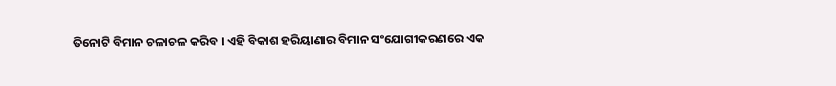ତିନୋଟି ବିମାନ ଚଳାଚଳ କରିବ । ଏହି ବିକାଶ ହରିୟାଣାର ବିମାନ ସଂଯୋଗୀକରଣରେ ଏକ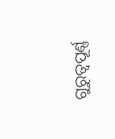ଗୁରୁତ୍ୱପୂର୍ଣ୍ଣ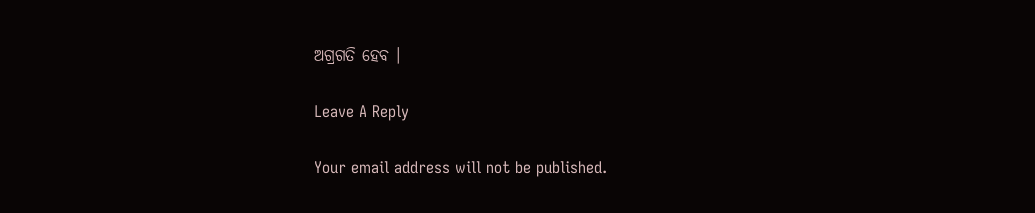ଅଗ୍ରଗତି ହେବ ।

Leave A Reply

Your email address will not be published.